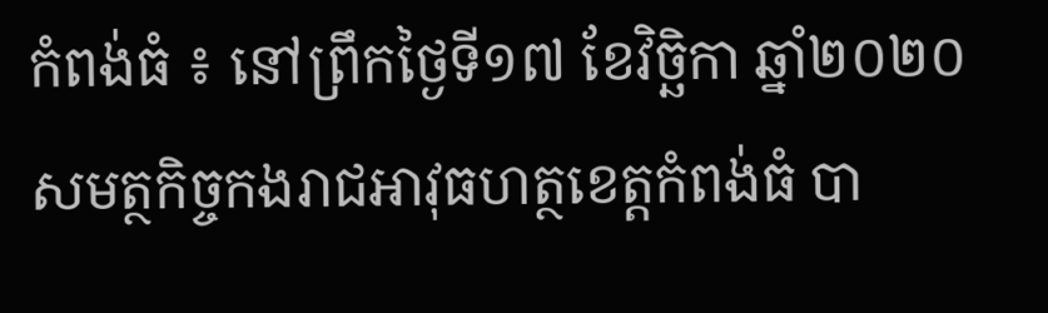កំពង់ធំ ៖ នៅព្រឹកថ្ងៃទី១៧ ខែវិច្ឆិកា ឆ្នាំ២០២០ សមត្ថកិច្ចកងរាជអាវុធហត្ថខេត្តកំពង់ធំ បា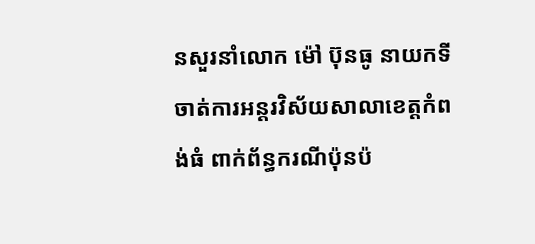នសួរនាំលោក ម៉ៅ ប៊ុនធូ នាយកទីចាត់ការអន្តរវិស័យសាលាខេត្តកំពង់ធំ ពាក់ព័ន្ធករណីប៉ុនប៉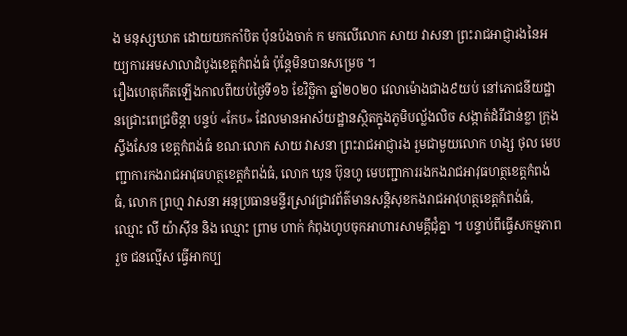ង មនុស្សឃាត ដោយយកកាំបិត ប៉ុនប៉ងចាក់ ក មកលើលោក សាយ វាសនា ព្រះរាជអាជ្ញារងនៃអយ្យការអមសាលាដំបូងខេត្តកំពង់ធំ ប៉ុន្តែមិនបានសម្រេច ។
រឿងហេតុកើតឡើងកាលពីយប់ថ្ងៃទី១៦ ខែវិច្ឆិកា ឆ្នាំ២០២០ វេលាម៉ោងជាង៩យប់ នៅភោជនីយដ្ឋានជ្រោះពេជ្រចិន្តា បន្ទប់ «កែប» ដែលមានអាស័យដ្ឋានស្ថិតក្នុងភូមិបល្ល័ងលិច សង្កាត់ដំរីជាន់ខ្លា ក្រុងស្ទឹងសែន ខេត្តកំពង់ធំ ខណៈលោក សាយ វាសនា ព្រះរាជអាជ្ញារង រួមជាមួយលោក ហង្ស ថុល មេបញ្ជាការកងរាជអាវុធហត្ថខេត្តកំពង់ធំ, លោក ឃុន ប៊ុនហូ មេបញ្ជាការរងកងរាជអាវុធហត្ថខេត្តកំពង់ធំ, លោក ព្រហ្ម វាសនា អនុប្រធានមន្ទីរស្រាវជ្រាវព័ត៌មានសន្តិសុខកងរាជអាវុហត្ថខេត្តកំពង់ធំ, ឈ្មោះ លី យ៉ាស៊ីន និង ឈ្មោះ ព្រាម ហាក់ កំពុងហូបចុកអាហារសាមគ្គីជុំគ្នា ។ បន្ទាប់ពីធ្វើសកម្មភាពរួច ជនល្មើស ធ្វើអាកប្ប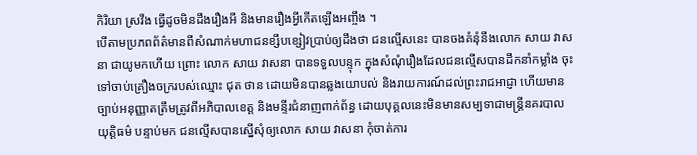កិរិយា ស្រវឹង ធ្វើដូចមិនដឹងរឿងអី និងមានរឿងអ្វីកើតឡើងអញ្ចឹង ។
បើតាមប្រភពព័ត៌មានពីសំណាក់មហាជនខ្សឹបខ្សៀវប្រាប់ឲ្យដឹងថា ជនល្មើសនេះ បានចងគំនុំនឹងលោក សាយ វាសនា ជាយូមកហើយ ព្រោះ លោក សាយ វាសនា បានទទួលបន្ទុក ក្នុងសំណុំរឿងដែលជនល្មើសបានដឹកនាំកម្លាំង ចុះទៅចាប់គ្រឿងចក្ររបស់ឈ្មោះ ជុត ថាន ដោយមិនបានឆ្លងយោបល់ និងរាយការណ៍ដល់ព្រះរាជអាជ្ញា ហើយមានច្បាប់អនុញ្ញាតត្រឹមត្រូវពីអភិបាលខេត្ត និងមន្ទីរជំនាញពាក់ព័ន្ធ ដោយបុគ្គលនេះមិនមានសម្បទាជាមន្ត្រីនគរបាលយុត្តិធម៌ បន្ទាប់មក ជនល្មើសបានស្នើសុំឲ្យលោក សាយ វាសនា កុំចាត់ការ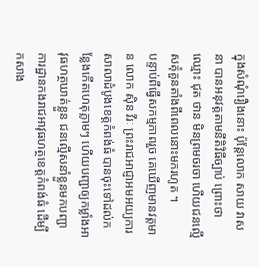ក្នុងសំណុំរឿងនោះ ប៉ុន្តែលោក សាយ វាសនា បានអនុវត្តតាមនីតិវិធីច្បាប់ ព្រោះថា ឈ្មោះ ជុត ថាន មិនព្រមចរចា ហើយជនល្មើសគុំគួនតាំងពីពេលនោះមករហូត ។
បន្ទាប់ពីធ្វើសកម្មភាពរួច គេឃើញមានវត្តមាន លោក ស៊ិន វីរៈ ព្រះរាជអាជ្ញាអមអយ្យការសាលាដំបូងខេត្តកំពង់ធំ បានចុះទៅដល់កន្លែងកើតហេតុភ្លាមៗ ហើយបញ្ជាឲ្យកម្លាំងអាវុធហត្ថឃាត់ខ្លួន ជនល្មើសនាំខ្លួនមកបញ្ជាការដ្ឋានកងរាជអាវុធហត្ថខេត្តកំពង់ធំ ដើម្បីកសាង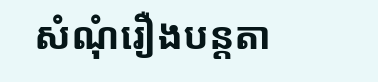សំណុំរឿងបន្តតា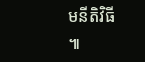មនីតិវិធី ៕